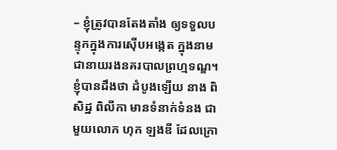– ខ្ញុំត្រូវបានតែងតាំង ឲ្យទទួលបន្ទុកក្នុងការស៊ើបអង្កេត ក្នុងនាមជានាយរងនគរបាលព្រហ្មទណ្ឌ។ ខ្ញុំបានដឹងថា ដំបូងឡើយ នាង ពិសិដ្ឋ ពិលីកា មានទំនាក់ទំនង ជាមួយលោក ហុក ឡងឌី ដែលក្រោ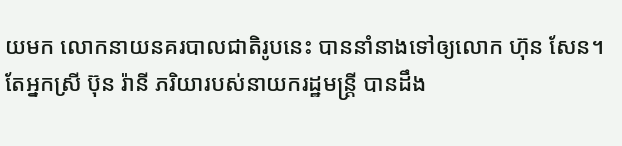យមក លោកនាយនគរបាលជាតិរូបនេះ បាននាំនាងទៅឲ្យលោក ហ៊ុន សែន។
តែអ្នកស្រី ប៊ុន រ៉ានី ភរិយារបស់នាយករដ្ឋមន្ត្រី បានដឹង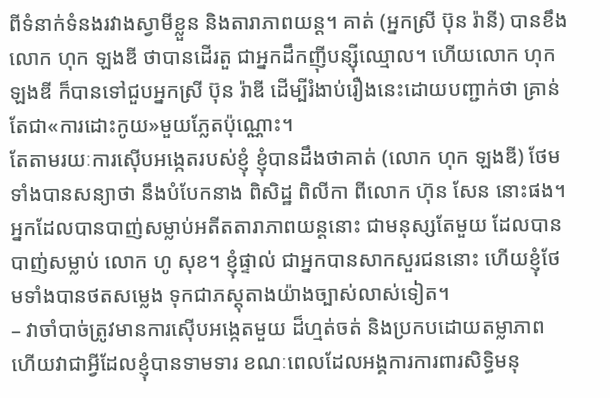ពីទំនាក់ទំនងរវាងស្វាមីខ្លួន និងតារាភាពយន្ដ។ គាត់ (អ្នកស្រី ប៊ុន រ៉ានី) បានខឹងលោក ហុក ឡងឌី ថាបានដើរតួ ជាអ្នកដឹកញ៉ីបន្ស៊ីឈ្មោល។ ហើយលោក ហុក ឡងឌី ក៏បានទៅជួបអ្នកស្រី ប៊ុន រ៉ាឌី ដើម្បីរំងាប់រឿងនេះដោយបញ្ជាក់ថា គ្រាន់តែជា«ការដោះកូយ»មួយភ្លែតប៉ុណ្ណោះ។
តែតាមរយៈការស៊ើបអង្កេតរបស់ខ្ញុំ ខ្ញុំបានដឹងថាគាត់ (លោក ហុក ឡងឌី) ថែមទាំងបានសន្យាថា នឹងបំបែកនាង ពិសិដ្ឋ ពិលីកា ពីលោក ហ៊ុន សែន នោះផង។ អ្នកដែលបានបាញ់សម្លាប់អតីតតារាភាពយន្ដនោះ ជាមនុស្សតែមួយ ដែលបានបាញ់សម្លាប់ លោក ហូ សុខ។ ខ្ញុំផ្ទាល់ ជាអ្នកបានសាកសួរជននោះ ហើយខ្ញុំថែមទាំងបានថតសម្លេង ទុកជាភស្ដុតាងយ៉ាងច្បាស់លាស់ទៀត។
– វាចាំបាច់ត្រូវមានការស៊ើបអង្កេតមួយ ដ៏ហ្មត់ចត់ និងប្រកបដោយតម្លាភាព ហើយវាជាអ្វីដែលខ្ញុំបានទាមទារ ខណៈពេលដែលអង្គការការពារសិទ្ធិមនុ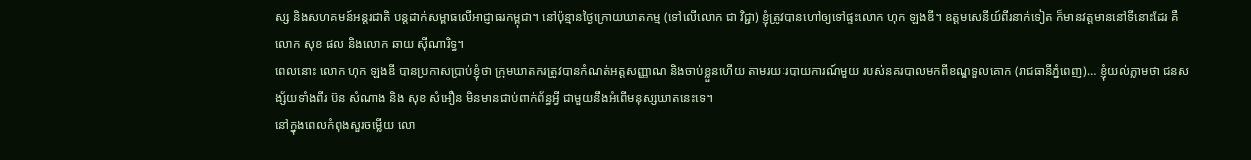ស្ស និងសហគមន៍អន្តរជាតិ បន្តដាក់សម្ពាធលើអាជ្ញាធរកម្ពុជា។ នៅប៉ុន្មានថ្ងៃក្រោយឃាតកម្ម (ទៅលើលោក ជា វិជ្ជា) ខ្ញុំត្រូវបានហៅឲ្យទៅផ្ទះលោក ហុក ឡងឌី។ ឧត្តមសេនីយ៍ពីរនាក់ទៀត ក៏មានវត្តមាននៅទីនោះដែរ គឺលោក សុខ ផល និងលោក ឆាយ ស៊ីណារិទ្ធ។
ពេលនោះ លោក ហុក ឡងឌី បានប្រកាសប្រាប់ខ្ញុំថា ក្រុមឃាតករត្រូវបានកំណត់អត្តសញ្ញាណ និងចាប់ខ្លួនហើយ តាមរយៈរបាយការណ៍មួយ របស់នគរបាលមកពីខណ្ឌទួលគោក (រាជធានីភ្នំពេញ)… ខ្ញុំយល់ភ្លាមថា ជនសង្ស័យទាំងពីរ ប៊ន សំណាង និង សុខ សំអឿន មិនមានជាប់ពាក់ព័ន្ធអ្វី ជាមួយនឹងអំពើមនុស្សឃាតនេះទេ។
នៅក្នុងពេលកំពុងសួរចម្លើយ លោ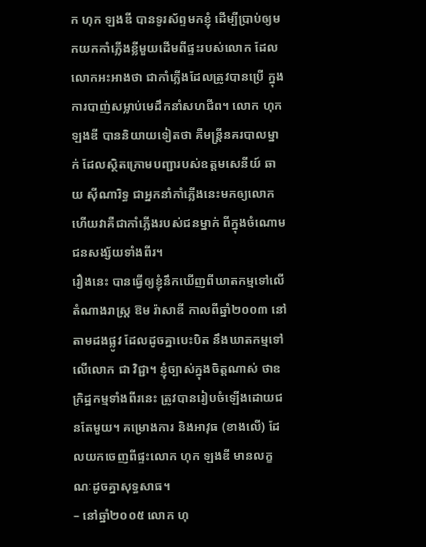ក ហុក ឡងឌី បានទូរស័ព្ទមកខ្ញុំ ដើម្បីប្រាប់ឲ្យមកយកកាំភ្លើងខ្លីមួយដើមពីផ្ទះរបស់លោក ដែលលោកអះអាងថា ជាកាំភ្លើងដែលត្រូវបានប្រើ ក្នុងការបាញ់សម្លាប់មេដឹកនាំសហជីព។ លោក ហុក ឡងឌី បាននិយាយទៀតថា គឺមន្ត្រីនគរបាលម្នាក់ ដែលស្ថិតក្រោមបញ្ជារបស់ឧត្តមសេនីយ៍ ឆាយ ស៊ីណារិទ្ធ ជាអ្នកនាំកាំភ្លើងនេះមកឲ្យលោក ហើយវាគឺជាកាំភ្លើងរបស់ជនម្នាក់ ពីក្នុងចំណោមជនសង្ស័យទាំងពីរ។
រឿងនេះ បានធ្វើឲ្យខ្ញុំនឹកឃើញពីឃាតកម្មទៅលើតំណាងរាស្ត្រ ឱម រ៉ាសាឌី កាលពីឆ្នាំ២០០៣ នៅតាមដងផ្លូវ ដែលដូចគ្នាបេះបិត នឹងឃាតកម្មទៅលើលោក ជា វិជ្ជា។ ខ្ញុំច្បាស់ក្នុងចិត្តណាស់ ថាឧក្រិដ្ឋកម្មទាំងពីរនេះ ត្រូវបានរៀបចំឡើងដោយជនតែមួយ។ គម្រោងការ និងអាវុធ (ខាងលើ) ដែលយកចេញពីផ្ទះលោក ហុក ឡងឌី មានលក្ខណៈដូចគ្នាសុទ្ធសាធ។
– នៅឆ្នាំ២០០៥ លោក ហុ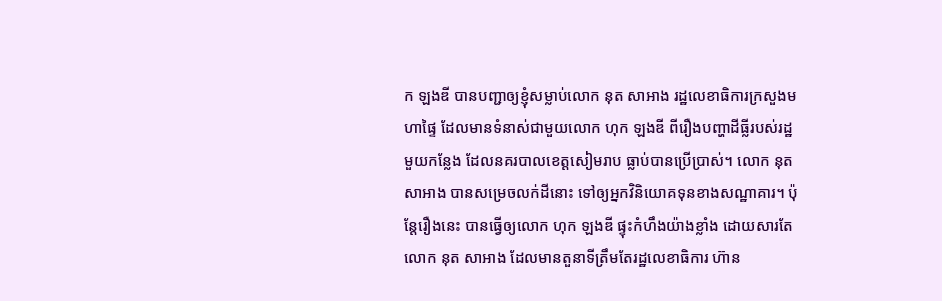ក ឡងឌី បានបញ្ជាឲ្យខ្ញុំសម្លាប់លោក នុត សាអាង រដ្ឋលេខាធិការក្រសួងមហាផ្ទៃ ដែលមានទំនាស់ជាមួយលោក ហុក ឡងឌី ពីរឿងបញ្ហាដីធ្លីរបស់រដ្ឋមួយកន្លែង ដែលនគរបាលខេត្តសៀមរាប ធ្លាប់បានប្រើប្រាស់។ លោក នុត សាអាង បានសម្រេចលក់ដីនោះ ទៅឲ្យអ្នកវិនិយោគទុនខាងសណ្ឋាគារ។ ប៉ុន្តែរឿងនេះ បានធ្វើឲ្យលោក ហុក ឡងឌី ផ្ទុះកំហឹងយ៉ាងខ្លាំង ដោយសារតែលោក នុត សាអាង ដែលមានតួនាទីត្រឹមតែរដ្ឋលេខាធិការ ហ៊ាន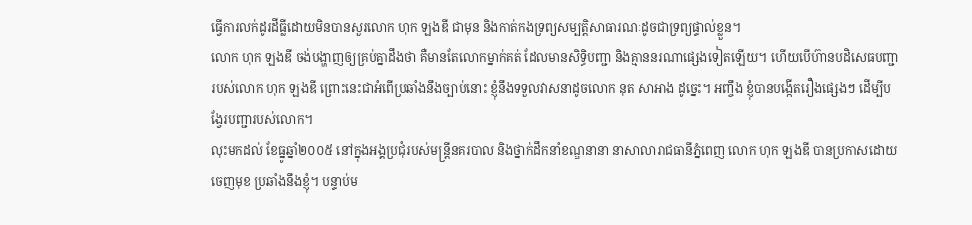ធ្វើការលក់ដូរដីធ្លីដោយមិនបានសួរលោក ហុក ឡងឌី ជាមុន និងកាត់កងទ្រព្យសម្បត្តិសាធារណៈដូចជាទ្រព្យផ្ទាល់ខ្លួន។
លោក ហុក ឡងឌី ចង់បង្ហាញឲ្យគ្រប់គ្នាដឹងថា គឺមានតែលោកម្នាក់គត់ ដែលមានសិទ្ធិបញ្ជា និងគ្មាននរណាផ្សេងទៀតឡើយ។ ហើយបើហ៊ានបដិសេធបញ្ជា របស់លោក ហុក ឡងឌី ព្រោះនេះជាអំពើប្រឆាំងនឹងច្បាប់នោះ ខ្ញុំនឹងទទួលវាសនាដូចលោក នុត សាអាង ដូច្នេះ។ អញ្ចឹង ខ្ញុំបានបង្កើតរឿងផ្សេងៗ ដើម្បីបង្វែរបញ្ជារបស់លោក។
លុះមកដល់ ខែធ្នូឆ្នាំ២០០៥ នៅក្នុងអង្គប្រជុំរបស់មន្ត្រីនគរបាល និងថ្នាក់ដឹកនាំខណ្ឌនានា នាសាលារាជធានីភ្នំពេញ លោក ហុក ឡងឌី បានប្រកាសដោយចេញមុខ ប្រឆាំងនឹងខ្ញុំ។ បន្ទាប់ម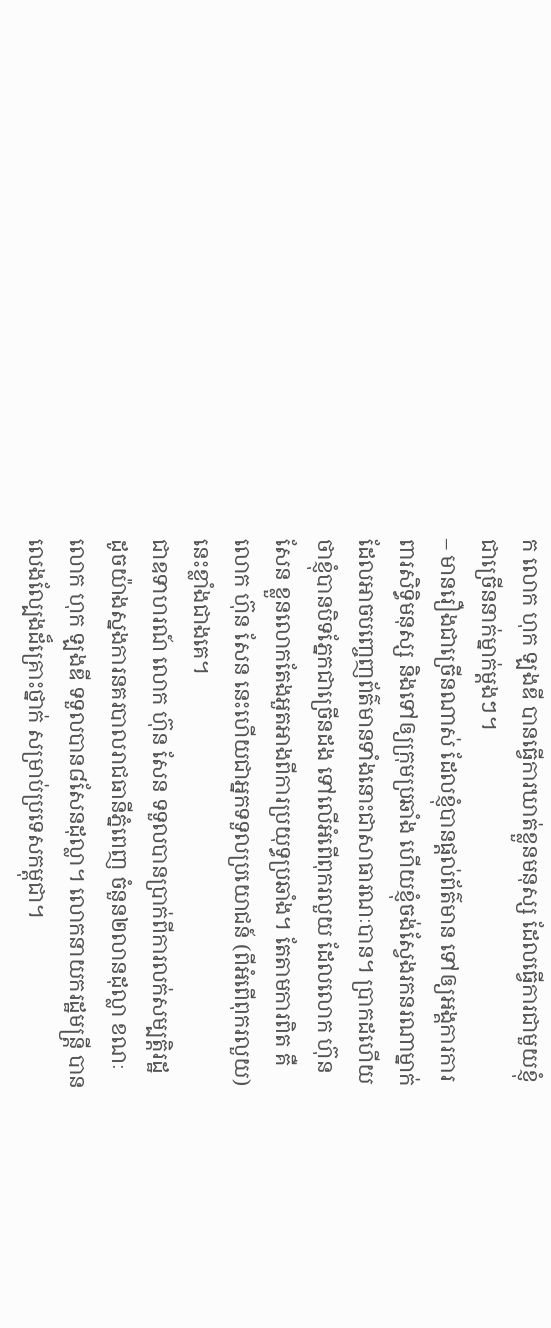ក លោក ហុក ឡងឌី បានធ្វើការឃាត់ខ្លួនមនុស្ស ដែលធ្វើការជាមួយខ្ញុំ ជាច្រើននាក់ម្នាក់ម្ដងៗ។
– មានរឿងជាច្រើនណាស់ ដែលខ្ញុំបានផ្ដល់ព័ត៌មាន ទៅឲ្យអង្គការការពារសិទ្ធិមនុស្ស និងទៅឲ្យក្រុមប្រឆាំង ហើយខ្ញុំចង់ស្វែងរកនរណាម្នាក់ ដែលអាចបញ្ចេញព័ត៌មានទាំងនោះជាសាធារណៈបាន។ ប្រាកដហើយ ថាខ្ញុំបានបិទភ្នែកជាច្រើនដង ទៅលើអំពើពុករលួយ ដែលលោក ហ៊ុន សែន ខ្លួនលោកតែងអួតអាងពីការប្រយុទ្ធប្រឆាំង។ តែតាមការពិត គឺលោក ហ៊ុន សែន នេះហើយជាអ្នកទទួលប្រយោជន៍ (ពីអំពើពុករលួយ) នេះខ្លាំងជាងគេ។
ជាឧទាហរណ៍ លោក ហ៊ុន សែន ទទួលបានប្រាក់ពីការលក់សម្បត្តិរដ្ឋ ដូចយ៉ាងស្នងការនគរបាលរាជធានីភ្នំពេញ ចំនួន២លានដុល្លា ខណៈលោក ហុក ឡងឌី ទទួលបាន៨សែនដុល្លា។ លោកនាយករដ្ឋមន្ត្រី បានលេងល្បែងដ៏គ្រោះថ្នាក់ សម្រាប់ប្រទេសកម្ពុជា។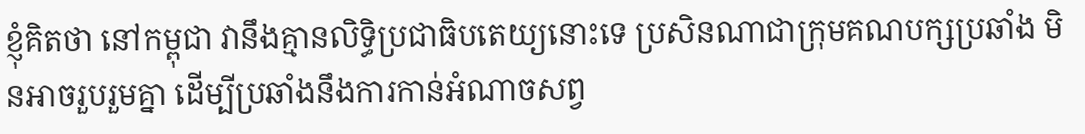ខ្ញុំគិតថា នៅកម្ពុជា វានឹងគ្មានលិទ្ធិប្រជាធិបតេយ្យនោះទេ ប្រសិនណាជាក្រុមគណបក្សប្រឆាំង មិនអាចរួបរួមគ្នា ដើម្បីប្រឆាំងនឹងការកាន់អំណាចសព្វ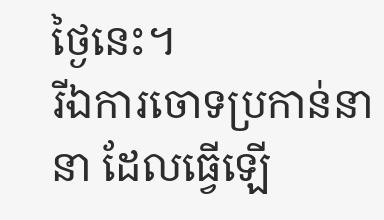ថ្ងៃនេះ។
រីឯការចោទប្រកាន់នានា ដែលធ្វើឡើ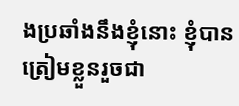ងប្រឆាំងនឹងខ្ញុំនោះ ខ្ញុំបានត្រៀមខ្លួនរួចជា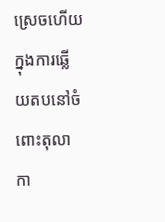ស្រេចហើយ ក្នុងការឆ្លើយតបនៅចំពោះតុលាកា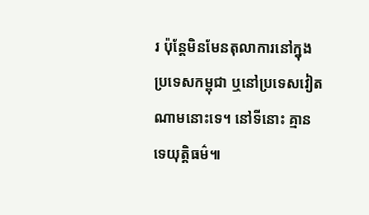រ ប៉ុន្តែមិនមែនតុលាការនៅក្នុងប្រទេសកម្ពុជា ឬនៅប្រទេសវៀតណាមនោះទេ។ នៅទីនោះ គ្មានទេយុត្តិធម៌៕